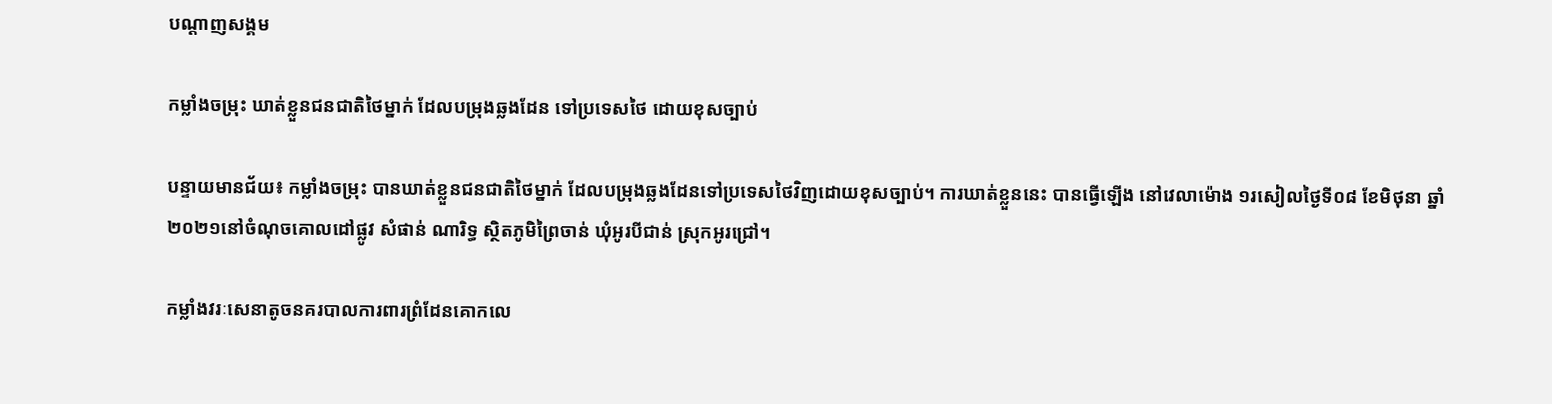បណ្តាញសង្គម

កម្លាំងចម្រុះ ឃាត់ខ្លួនជនជាតិថៃម្នាក់ ដែលបម្រុងឆ្លងដែន ទៅប្រទេសថៃ ដោយខុសច្បាប់

បន្ទាយមានជ័យ៖ កម្លាំងចម្រុះ បានឃាត់ខ្លួនជនជាតិថៃម្នាក់ ដែលបម្រុងឆ្លងដែនទៅប្រទេសថៃវិញដោយខុសច្បាប់។ ការឃាត់ខ្លួននេះ បានធ្វើឡើង នៅវេលាម៉ោង ១រសៀលថ្ងៃទី០៨ ខែមិថុនា ឆ្នាំ២០២១នៅចំណុចគោលដៅផ្លូវ សំផាន់ ណារិទ្ធ ស្ថិតភូមិព្រៃចាន់ ឃុំអូរបីជាន់ ស្រុកអូរជ្រៅ។

កម្លាំងវរៈសេនាតូចនគរបាលការពារព្រំដែនគោកលេ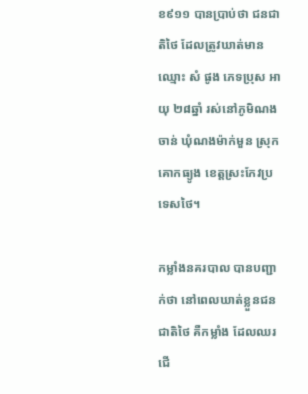ខ៩១១ បានប្រាប់ថា ជនជាតិថៃ ដែលត្រូវឃាត់មានឈ្មោះ សំ ផូង ភេទប្រុស អាយុ ២៨ឆ្នាំ រស់នៅភូមិណងចាន់ ឃុំណងម៉ាក់មួន ស្រុកគោកធ្យូង ខេត្តស្រះកែវប្រទេសថៃ។

កម្លាំងនគរបាល បានបញ្ជាក់ថា នៅពេលឃាត់ខ្លួនជនជាតិថៃ គឺកម្លាំង ដែលឈរជើ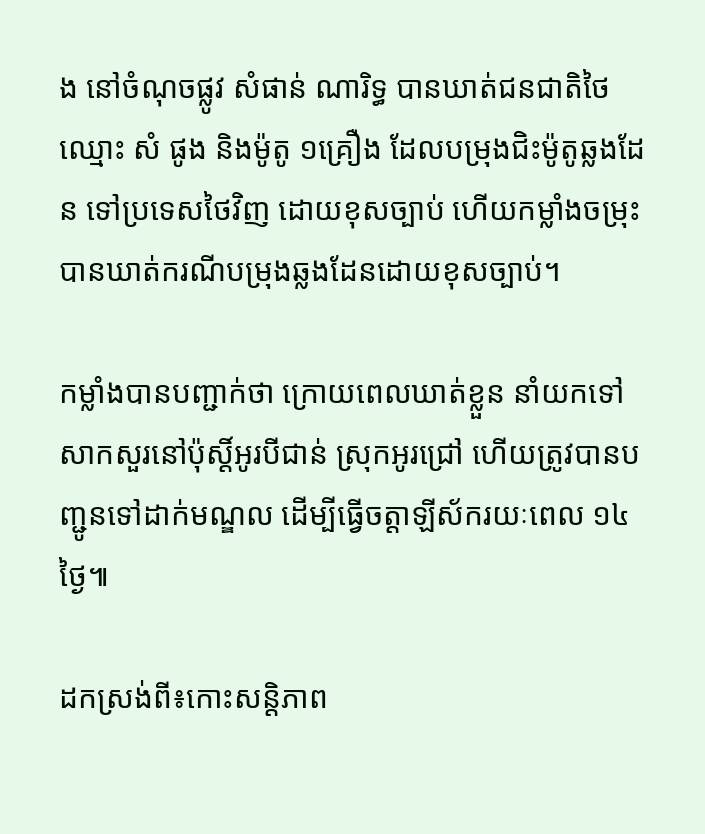ង នៅចំណុចផ្លូវ សំផាន់ ណារិទ្ធ បានឃាត់ជនជាតិថៃ ឈ្មោះ សំ ផូង និងម៉ូតូ ១គ្រឿង ដែលបម្រុងជិះម៉ូតូឆ្លងដែន ទៅប្រទេសថៃវិញ ដោយខុសច្បាប់ ហើយកម្លាំងចម្រុះ បានឃាត់ករណីបម្រុងឆ្លងដែនដោយខុសច្បាប់។

កម្លាំងបានបញ្ជាក់ថា ក្រោយពេលឃាត់ខ្លួន នាំយកទៅសាកសួរនៅប៉ុស្តិ៍អូរបីជាន់ ស្រុកអូរជ្រៅ ហើយត្រូវបានបញ្ជូនទៅដាក់មណ្ឌល ដើម្បីធ្វើចត្តាឡីស័ករយៈពេល ១៤ថ្ងៃ៕

ដកស្រង់ពី៖កោះសន្តិភាព